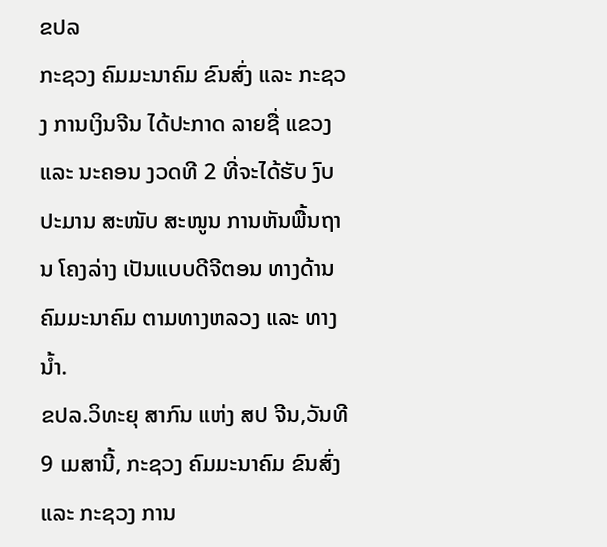ຂປລ
ກະຊວງ ຄົມມະນາຄົມ ຂົນສົ່ງ ແລະ ກະຊວງ ການເງິນຈີນ ໄດ້ປະກາດ ລາຍຊື່ ແຂວງ ແລະ ນະຄອນ ງວດທີ 2 ທີ່ຈະໄດ້ຮັບ ງົບປະມານ ສະໜັບ ສະໜູນ ການຫັນພື້ນຖານ ໂຄງລ່າງ ເປັນແບບດີຈີຕອນ ທາງດ້ານຄົມມະນາຄົມ ຕາມທາງຫລວງ ແລະ ທາງນ້ຳ.
ຂປລ.ວິທະຍຸ ສາກົນ ແຫ່ງ ສປ ຈີນ,ວັນທີ 9 ເມສານີ້, ກະຊວງ ຄົມມະນາຄົມ ຂົນສົ່ງ ແລະ ກະຊວງ ການ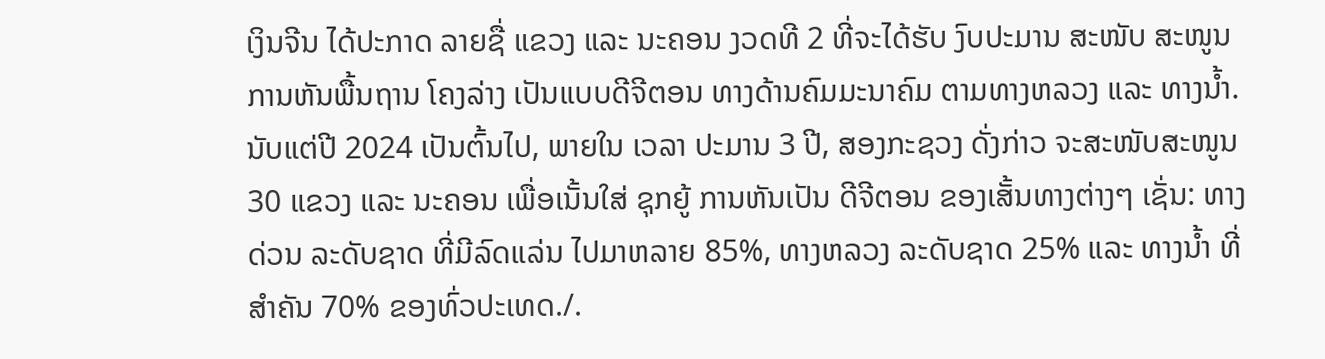ເງິນຈີນ ໄດ້ປະກາດ ລາຍຊື່ ແຂວງ ແລະ ນະຄອນ ງວດທີ 2 ທີ່ຈະໄດ້ຮັບ ງົບປະມານ ສະໜັບ ສະໜູນ ການຫັນພື້ນຖານ ໂຄງລ່າງ ເປັນແບບດີຈີຕອນ ທາງດ້ານຄົມມະນາຄົມ ຕາມທາງຫລວງ ແລະ ທາງນ້ຳ. ນັບແຕ່ປີ 2024 ເປັນຕົ້ນໄປ, ພາຍໃນ ເວລາ ປະມານ 3 ປີ, ສອງກະຊວງ ດັ່ງກ່າວ ຈະສະໜັບສະໜູນ 30 ແຂວງ ແລະ ນະຄອນ ເພື່ອເນັ້ນໃສ່ ຊຸກຍູ້ ການຫັນເປັນ ດີຈີຕອນ ຂອງເສັ້ນທາງຕ່າງໆ ເຊັ່ນ: ທາງດ່ວນ ລະດັບຊາດ ທີ່ມີລົດແລ່ນ ໄປມາຫລາຍ 85%, ທາງຫລວງ ລະດັບຊາດ 25% ແລະ ທາງນ້ຳ ທີ່ສຳຄັນ 70% ຂອງທົ່ວປະເທດ./.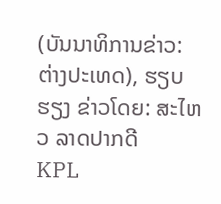(ບັນນາທິການຂ່າວ: ຕ່າງປະເທດ), ຮຽບຮຽງ ຂ່າວໂດຍ: ສະໄຫວ ລາດປາກດີ
KPL